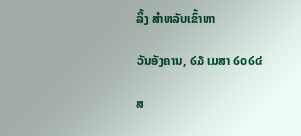ລິ້ງ ສຳຫລັບເຂົ້າຫາ

ວັນອັງຄານ, ໒໓ ເມສາ ໒໐໒໔

ສ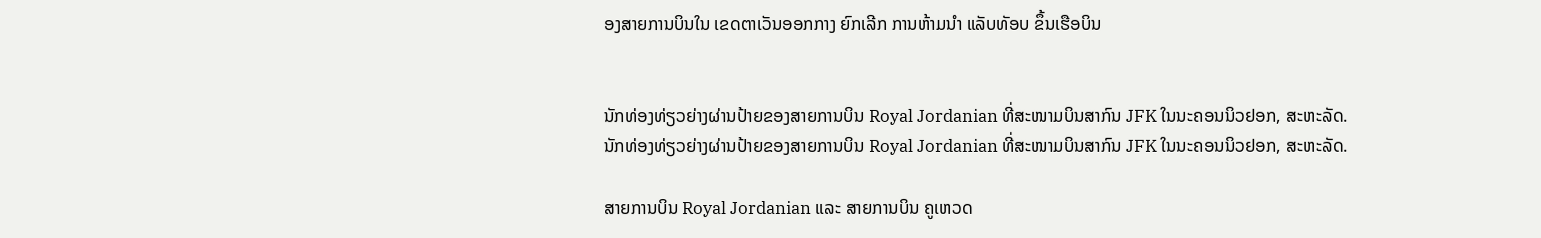ອງສາຍການບິນໃນ ເຂດຕາເວັນອອກກາງ ຍົກເລີກ ການຫ້າມນຳ ແລັບທັອບ ຂຶ້ນເຮືອບິນ


ນັກທ່ອງທ່ຽວຍ່າງຜ່ານປ້າຍຂອງສາຍການບິນ Royal Jordanian ທີ່ສະໜາມບິນສາກົນ JFK ໃນນະຄອນນິວຢອກ, ສະຫະລັດ.
ນັກທ່ອງທ່ຽວຍ່າງຜ່ານປ້າຍຂອງສາຍການບິນ Royal Jordanian ທີ່ສະໜາມບິນສາກົນ JFK ໃນນະຄອນນິວຢອກ, ສະຫະລັດ.

ສາຍການບິນ Royal Jordanian ແລະ ສາຍການບິນ ຄູເຫວດ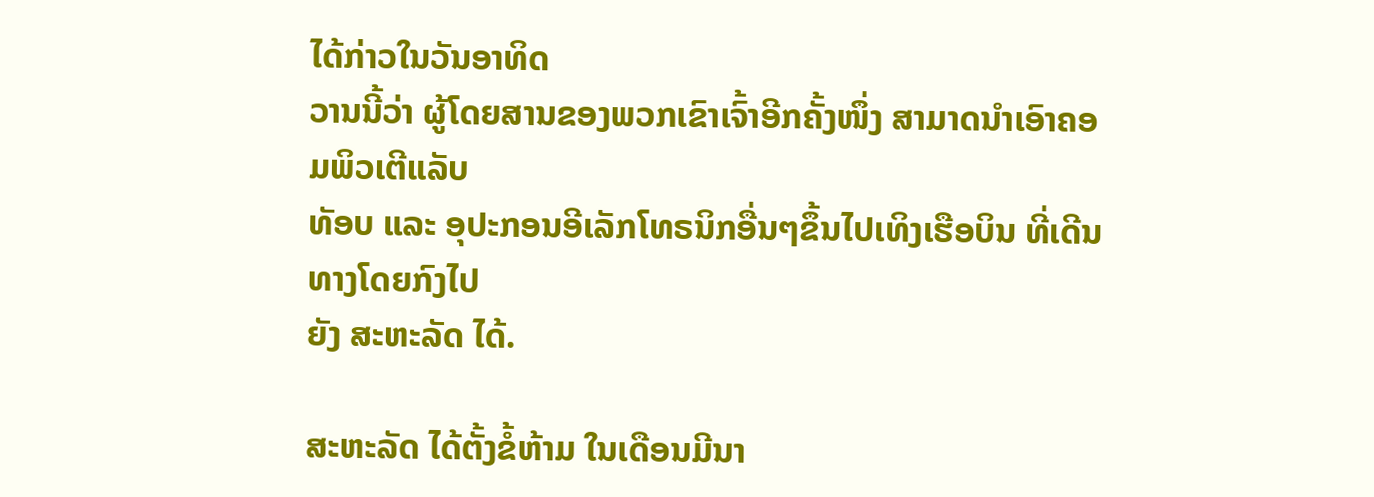ໄດ້ກ່າວໃນວັນອາທິດ
ວານນີ້ວ່າ ຜູ້ໂດຍສານຂອງພວກເຂົາເຈົ້າອີກຄັ້ງໜຶ່ງ ສາມາດນຳເອົາຄອມພິວເຕີແລັບ
ທັອບ ແລະ ອຸປະກອນອີເລັກໂທຣນິກອື່ນໆຂຶ້ນໄປເທິງເຮືອບິນ ທີ່ເດີນທາງໂດຍກົງໄປ
ຍັງ ສະຫະລັດ ໄດ້.

ສະຫະລັດ ໄດ້ຕັ້ງຂໍ້ຫ້າມ ໃນເດືອນມີນາ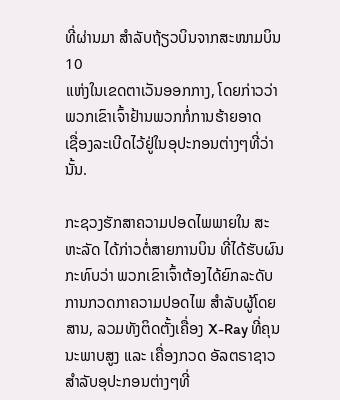ທີ່ຜ່ານມາ ສຳລັບຖ້ຽວບິນຈາກສະໜາມບິນ 10
ແຫ່ງໃນເຂດຕາເວັນອອກກາງ, ໂດຍກ່າວວ່າ ພວກເຂົາເຈົ້າຢ້ານພວກກໍ່ການຮ້າຍອາດ
ເຊື່ອງລະເບີດໄວ້ຢູ່ໃນອຸປະກອນຕ່າງໆທີ່ວ່ານັ້ນ.

ກະຊວງຮັກສາຄວາມປອດໄພພາຍໃນ ສະຫະລັດ ໄດ້ກ່າວຕໍ່ສາຍການບິນ ທີ່ໄດ້ຮັບຜົນ
ກະທົບວ່າ ພວກເຂົາເຈົ້າຕ້ອງໄດ້ຍົກລະດັບການກວດກາຄວາມປອດໄພ ສຳລັບຜູ້ໂດຍ
ສານ, ລວມທັງຕິດຕັ້ງເຄື່ອງ X-Ray ທີ່ຄຸນນະພາບສູງ ແລະ ເຄື່ອງກວດ ອັລຕຣາຊາວ
ສຳລັບອຸປະກອນຕ່າງໆທີ່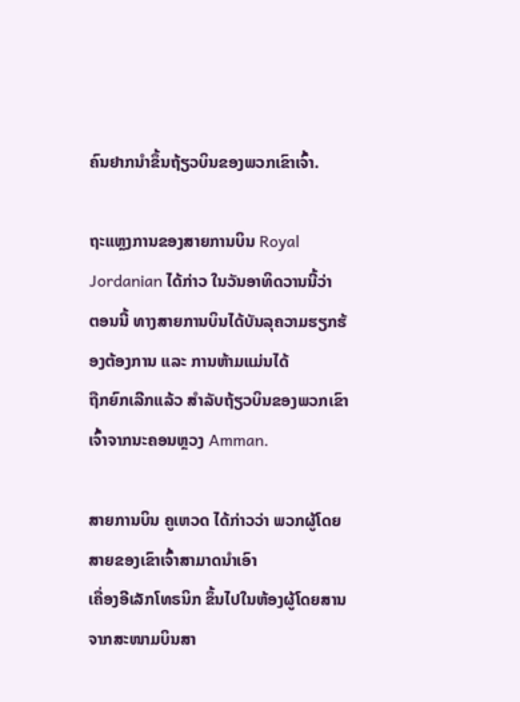ຄົນຢາກນຳຂຶ້ນຖ້ຽວບິນຂອງພວກເຂົາເຈົ້າ.

ຖະແຫຼງການຂອງສາຍການບິນ Royal Jordanian ໄດ້ກ່າວ ໃນວັນອາທິດວານນີ້ວ່າ
ຕອນນີ້ ທາງສາຍການບິນໄດ້ບັນລຸຄວາມຮຽກຮ້ອງຕ້ອງການ ແລະ ການຫ້າມແມ່ນໄດ້
ຖືກຍົກເລີກແລ້ວ ສຳລັບຖ້ຽວບິນຂອງພວກເຂົາເຈົ້າຈາກນະຄອນຫຼວງ Amman.

ສາຍການບິນ ຄູເຫວດ ໄດ້ກ່າວວ່າ ພວກຜູ້ໂດຍສາຍຂອງເຂົາເຈົ້າສາມາດນຳເອົາ
ເຄື່ອງອີເລັກໂທຣນິກ ຂຶ້ນໄປໃນຫ້ອງຜູ້ໂດຍສານຈາກສະໜາມບິນສາ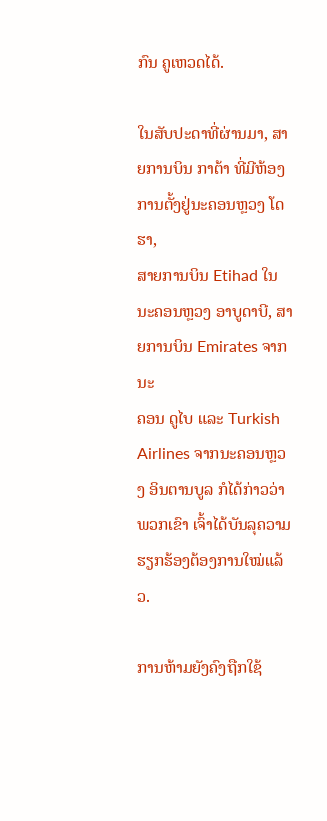ກົນ ຄູເຫວດໄດ້.

ໃນສັບປະດາທີ່ຜ່ານມາ, ສາຍການບິນ ກາຕ້າ ທີ່ມີຫ້ອງການຕັ້ງຢູ່ນະຄອນຫຼວງ ໂດຮາ,
ສາຍການບິນ Etihad ໃນນະຄອນຫຼວງ ອາບູດາບີ, ສາຍການບິນ Emirates ຈາກນະ
ຄອນ ດູໄບ ແລະ Turkish Airlines ຈາກນະຄອນຫຼວງ ອິນຕານບູລ ກໍໄດ້ກ່າວວ່າ
ພວກເຂົາ ເຈົ້າໄດ້ບັນລຸຄວາມຮຽກຮ້ອງຕ້ອງການໃໝ່ແລ້ວ.

ການຫ້າມຍັງຄົງຖືກໃຊ້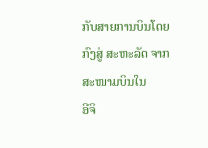ກັບສາຍການບິນໂດຍກົງສູ່ ສະຫະລັດ ຈາກສະໜາມບິນໃນ
ອີຈິ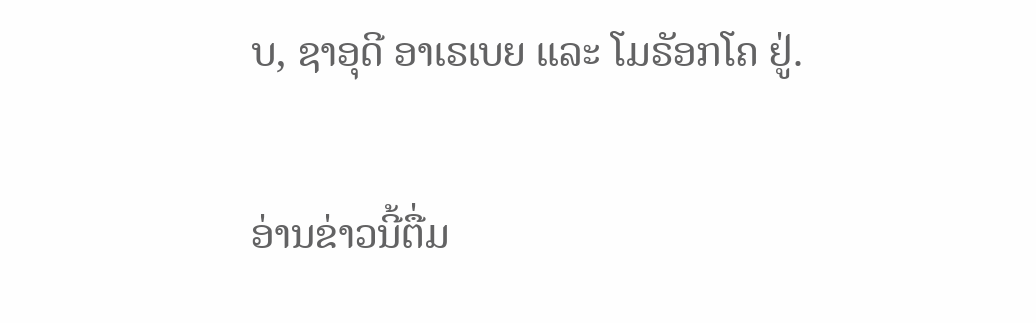ບ, ຊາອຸດີ ອາເຣເບຍ ແລະ ໂມຣັອກໂຄ ຢູ່.

ອ່ານຂ່າວນີ້ຕື່ມ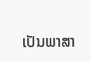ເປັນພາສາ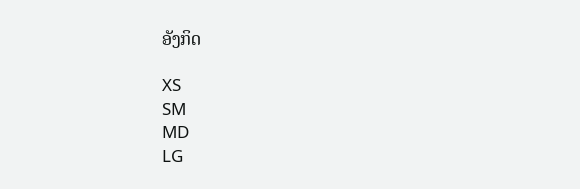ອັງກິດ

XS
SM
MD
LG